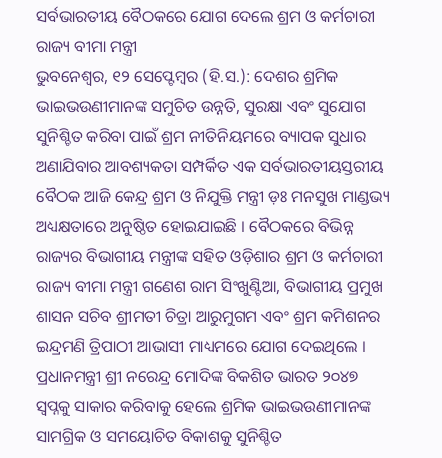ସର୍ବଭାରତୀୟ ବୈଠକରେ ଯୋଗ ଦେଲେ ଶ୍ରମ ଓ କର୍ମଚାରୀ ରାଜ୍ୟ ବୀମା ମନ୍ତ୍ରୀ
ଭୁବନେଶ୍ୱର, ୧୨ ସେପ୍ଟେମ୍ବର (ହି.ସ.): ଦେଶର ଶ୍ରମିକ ଭାଇଭଉଣୀମାନଙ୍କ ସମୁଚିତ ଉନ୍ନତି, ସୁରକ୍ଷା ଏବଂ ସୁଯୋଗ ସୁନିଶ୍ଚିତ କରିବା ପାଇଁ ଶ୍ରମ ନୀତିନିୟମରେ ବ୍ୟାପକ ସୁଧାର ଅଣାଯିବାର ଆବଶ୍ୟକତା ସମ୍ପର୍କିତ ଏକ ସର୍ବଭାରତୀୟସ୍ତରୀୟ ବୈଠକ ଆଜି କେନ୍ଦ୍ର ଶ୍ରମ ଓ ନିଯୁକ୍ତି ମନ୍ତ୍ରୀ ଡ଼ଃ ମନସୁଖ ମାଣ୍ଡଭ୍ୟ ଅଧ୍ୟକ୍ଷତାରେ ଅନୁଷ୍ଠିତ ହୋଇଯାଇଛି । ବୈଠକରେ ବିଭିନ୍ନ ରାଜ୍ୟର ବିଭାଗୀୟ ମନ୍ତ୍ରୀଙ୍କ ସହିତ ଓଡ଼ିଶାର ଶ୍ରମ ଓ କର୍ମଚାରୀ ରାଜ୍ୟ ବୀମା ମନ୍ତ୍ରୀ ଗଣେଶ ରାମ ସିଂଖୁଣ୍ଟିଆ, ବିଭାଗୀୟ ପ୍ରମୁଖ ଶାସନ ସଚିବ ଶ୍ରୀମତୀ ଚିତ୍ରା ଆରୁମୁଗମ ଏବଂ ଶ୍ରମ କମିଶନର ଇନ୍ଦ୍ରମଣି ତ୍ରିପାଠୀ ଆଭାସୀ ମାଧ୍ୟମରେ ଯୋଗ ଦେଇଥିଲେ ।
ପ୍ରଧାନମନ୍ତ୍ରୀ ଶ୍ରୀ ନରେନ୍ଦ୍ର ମୋଦିଙ୍କ ବିକଶିତ ଭାରତ ୨୦୪୭ ସ୍ୱପ୍ନକୁ ସାକାର କରିବାକୁ ହେଲେ ଶ୍ରମିକ ଭାଇଭଉଣୀମାନଙ୍କ ସାମଗ୍ରିକ ଓ ସମୟୋଚିତ ବିକାଶକୁ ସୁନିଶ୍ଚିତ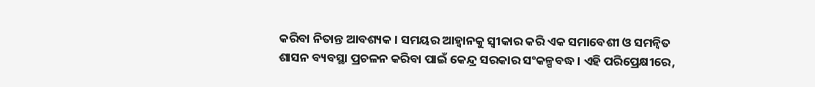କରିବା ନିତାନ୍ତ ଆବଶ୍ୟକ । ସମୟର ଆହ୍ୱାନକୁ ସ୍ୱୀକାର କରି ଏକ ସମାବେଶୀ ଓ ସମନ୍ୱିତ ଶାସନ ବ୍ୟବସ୍ଥା ପ୍ରଚଳନ କରିବା ପାଇଁ କେନ୍ଦ୍ର ସରକାର ସଂକଳ୍ପବଦ୍ଧ । ଏହି ପରିପ୍ରେକ୍ଷୀରେ,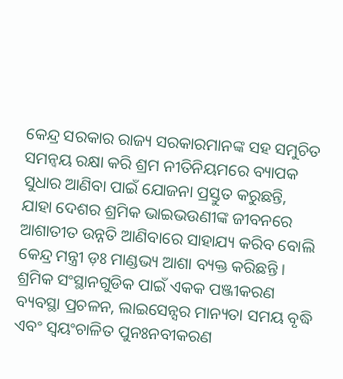କେନ୍ଦ୍ର ସରକାର ରାଜ୍ୟ ସରକାରମାନଙ୍କ ସହ ସମୁଚିତ ସମନ୍ୱୟ ରକ୍ଷା କରି ଶ୍ରମ ନୀତିନିୟମରେ ବ୍ୟାପକ ସୁଧାର ଆଣିବା ପାଇଁ ଯୋଜନା ପ୍ରସ୍ତୁତ କରୁଛନ୍ତି, ଯାହା ଦେଶର ଶ୍ରମିକ ଭାଇଭଉଣୀଙ୍କ ଜୀବନରେ ଆଶାତୀତ ଉନ୍ନତି ଆଣିବାରେ ସାହାଯ୍ୟ କରିବ ବୋଲି କେନ୍ଦ୍ର ମନ୍ତ୍ରୀ ଡ଼ଃ ମାଣ୍ଡଭ୍ୟ ଆଶା ବ୍ୟକ୍ତ କରିଛନ୍ତି ।
ଶ୍ରମିକ ସଂସ୍ଥାନଗୁଡିକ ପାଇଁ ଏକକ ପଞ୍ଜୀକରଣ ବ୍ୟବସ୍ଥା ପ୍ରଚଳନ, ଲାଇସେନ୍ସର ମାନ୍ୟତା ସମୟ ବୃଦ୍ଧି ଏବଂ ସ୍ୱୟଂଚାଳିତ ପୁନଃନବୀକରଣ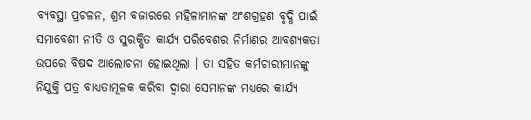ବ୍ୟବସ୍ଥା ପ୍ରଚଳନ, ଶ୍ରମ ବଜାରରେ ମହିଳାମାନଙ୍କ ଅଂଶଗ୍ରହଣ ବୃଦ୍ଧି ପାଇଁ ସମାବେଶୀ ନୀତି ଓ ସୁରକ୍ଷିତ କାର୍ଯ୍ୟ ପରିବେଶର ନିର୍ମାଣର ଆବଶ୍ୟକତା ଉପରେ ବିଷଦ ଆଲୋଚନା ହୋଇଥିଲା । ତା ସହିତ କର୍ମଚାରୀମାନଙ୍କୁ ନିଯୁକ୍ତି ପତ୍ର ବାଧ୍ୟତାମୂଳକ କରିବା ଦ୍ୱାରା ସେମାନଙ୍କ ମଧ୍ୟରେ କାର୍ଯ୍ୟ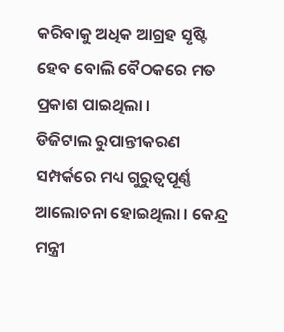କରିବାକୁ ଅଧିକ ଆଗ୍ରହ ସୃଷ୍ଟି ହେବ ବୋଲି ବୈଠକରେ ମତ ପ୍ରକାଶ ପାଇଥିଲା ।
ଡିଜିଟାଲ ରୁପାନ୍ତୀକରଣ ସମ୍ପର୍କରେ ମଧ୍ୟ ଗୁରୁତ୍ୱପୂର୍ଣ୍ଣ ଆଲୋଚନା ହୋଇଥିଲା । କେନ୍ଦ୍ର ମନ୍ତ୍ରୀ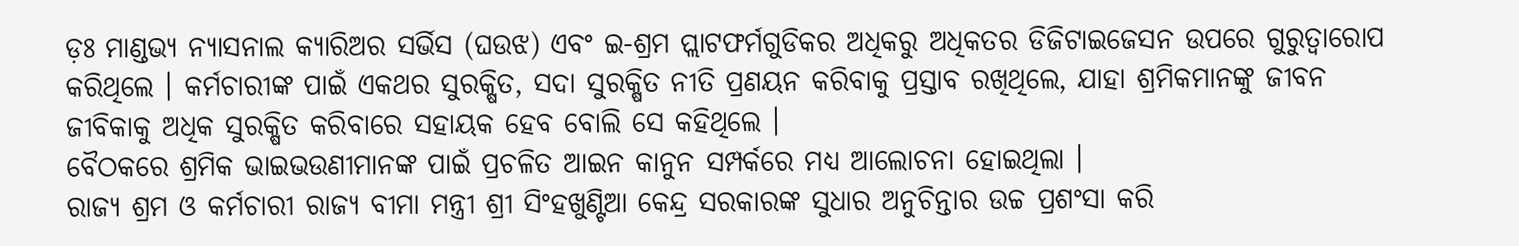ଡ଼ଃ ମାଣ୍ଡଭ୍ୟ ନ୍ୟାସନାଲ କ୍ୟାରିଅର ସର୍ଭିସ (ଘଉଝ) ଏବଂ ଇ-ଶ୍ରମ ପ୍ଲାଟଫର୍ମଗୁଡିକର ଅଧିକରୁ ଅଧିକତର ଡିଜିଟାଇଜେସନ ଉପରେ ଗୁରୁତ୍ୱାରୋପ କରିଥିଲେ । କର୍ମଚାରୀଙ୍କ ପାଇଁ ଏକଥର ସୁରକ୍ଷିତ, ସଦା ସୁରକ୍ଷିତ ନୀତି ପ୍ରଣୟନ କରିବାକୁ ପ୍ରସ୍ତାବ ରଖିଥିଲେ, ଯାହା ଶ୍ରମିକମାନଙ୍କୁ ଜୀବନ ଜୀବିକାକୁ ଅଧିକ ସୁରକ୍ଷିତ କରିବାରେ ସହାୟକ ହେବ ବୋଲି ସେ କହିଥିଲେ ।
ବୈଠକରେ ଶ୍ରମିକ ଭାଇଭଉଣୀମାନଙ୍କ ପାଇଁ ପ୍ରଚଳିତ ଆଇନ କାନୁନ ସମ୍ପର୍କରେ ମଧ୍ୟ ଆଲୋଚନା ହୋଇଥିଲା ।
ରାଜ୍ୟ ଶ୍ରମ ଓ କର୍ମଚାରୀ ରାଜ୍ୟ ବୀମା ମନ୍ତ୍ରୀ ଶ୍ରୀ ସିଂହଖୁଣ୍ଟିଆ କେନ୍ଦ୍ର ସରକାରଙ୍କ ସୁଧାର ଅନୁଚିନ୍ତାର ଉଚ୍ଚ ପ୍ରଶଂସା କରି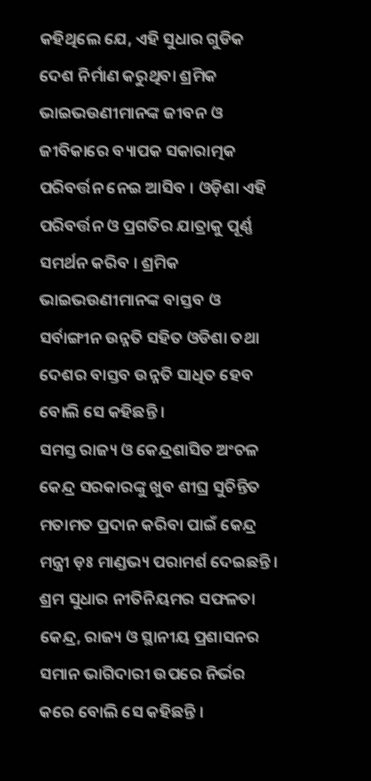କହିଥିଲେ ଯେ, ଏହି ସୁଧାର ଗୁଡିକ ଦେଶ ନିର୍ମାଣ କରୁଥିବା ଶ୍ରମିକ ଭାଇଭଉଣୀମାନଙ୍କ ଜୀବନ ଓ ଜୀବିକାରେ ବ୍ୟାପକ ସକାରାତ୍ମକ ପରିବର୍ତ୍ତନ ନେଇ ଆସିବ । ଓଡ଼ିଶା ଏହି ପରିବର୍ତ୍ତନ ଓ ପ୍ରଗତିର ଯାତ୍ରାକୁ ପୂର୍ଣ୍ଣ ସମର୍ଥନ କରିବ । ଶ୍ରମିକ ଭାଇଭଉଣୀମାନଙ୍କ ବାସ୍ତବ ଓ ସର୍ବାଙ୍ଗୀନ ଉନ୍ନତି ସହିତ ଓଡିଶା ତଥା ଦେଶର ବାସ୍ତବ ଉନ୍ନତି ସାଧିତ ହେବ ବୋଲି ସେ କହିଛନ୍ତି ।
ସମସ୍ତ ରାଜ୍ୟ ଓ କେନ୍ଦ୍ରଶାସିତ ଅଂଚଳ କେନ୍ଦ୍ର ସରକାରଙ୍କୁ ଖୁବ ଶୀଘ୍ର ସୁଚିନ୍ତିତ ମତାମତ ପ୍ରଦାନ କରିବା ପାଇଁ କେନ୍ଦ୍ର ମନ୍ତ୍ରୀ ଡ଼ଃ ମାଣ୍ଡଭ୍ୟ ପରାମର୍ଶ ଦେଇଛନ୍ତି । ଶ୍ରମ ସୁଧାର ନୀତିନିୟମର ସଫଳତା କେନ୍ଦ୍ର, ରାଜ୍ୟ ଓ ସ୍ଥାନୀୟ ପ୍ରଶାସନର ସମାନ ଭାଗିଦାରୀ ଉପରେ ନିର୍ଭର କରେ ବୋଲି ସେ କହିଛନ୍ତି ।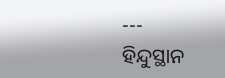---
ହିନ୍ଦୁସ୍ଥାନ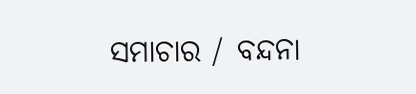ସମାଚାର / ବନ୍ଦନା